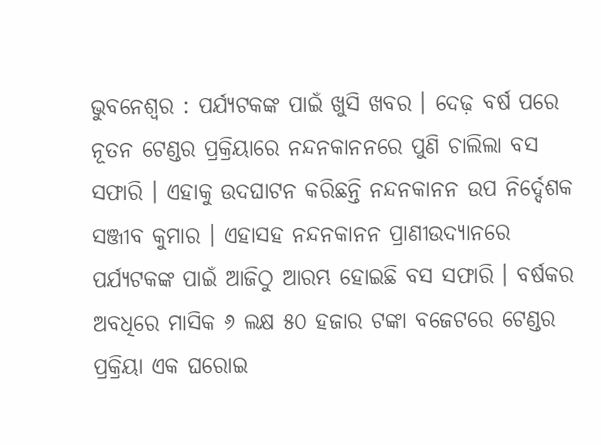ଭୁବନେଶ୍ବର : ପର୍ଯ୍ୟଟକଙ୍କ ପାଇଁ ଖୁସି ଖବର । ଦେଢ଼ ବର୍ଷ ପରେ ନୂତନ ଟେଣ୍ଡର ପ୍ରକ୍ରିୟାରେ ନନ୍ଦନକାନନରେ ପୁଣି ଚାଲିଲା ବସ ସଫାରି । ଏହାକୁ ଉଦଘାଟନ କରିଛନ୍ତି ନନ୍ଦନକାନନ ଉପ ନିର୍ଦ୍ଦେଶକ ସଞ୍ଜୀବ କୁମାର । ଏହାସହ ନନ୍ଦନକାନନ ପ୍ରାଣୀଉଦ୍ୟାନରେ ପର୍ଯ୍ୟଟକଙ୍କ ପାଇଁ ଆଜିଠୁ ଆରମ୍ଭ ହୋଇଛି ବସ ସଫାରି । ବର୍ଷକର ଅବଧିରେ ମାସିକ ୬ ଲକ୍ଷ ୫୦ ହଜାର ଟଙ୍କା ବଜେଟରେ ଟେଣ୍ଡର ପ୍ରକ୍ରିୟା ଏକ ଘରୋଇ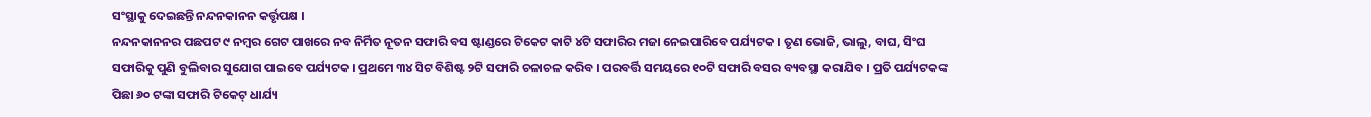ସଂସ୍ଥାକୁ ଦେଇଛନ୍ତି ନନ୍ଦନକାନନ କର୍ତ୍ତୃପକ୍ଷ ।
ନନ୍ଦନକାନନର ପଛପଟ ୯ ନମ୍ବର ଗେଟ ପାଖରେ ନବ ନିର୍ମିତ ନୂତନ ସଫାରି ବସ ଷ୍ଟାଣ୍ଡରେ ଟିକେଟ କାଟି ୪ଟି ସଫାରିର ମଜା ନେଇପାରିବେ ପର୍ଯ୍ୟଟକ । ତୃଣ ଭୋଜି, ଭାଲୁ, ବାଘ, ସିଂଘ ସଫାରିକୁ ପୁଣି ବୁଲିବାର ସୁଯୋଗ ପାଇବେ ପର୍ଯ୍ୟଟକ । ପ୍ରଥମେ ୩୪ ସିଟ ବିଶିଷ୍ଟ ୨ଟି ସଫାରି ଚଳାଚଳ କରିବ । ପରବର୍ତ୍ତି ସମୟରେ ୧୦ଟି ସଫାରି ବସର ବ୍ୟବସ୍ଥା କରାଯିବ । ପ୍ରତି ପର୍ଯ୍ୟଟକଙ୍କ ପିଛା ୬୦ ଟଙ୍କା ସଫାରି ଟିକେଟ୍ ଧାର୍ଯ୍ୟ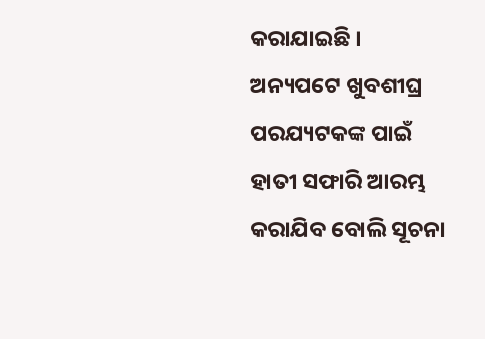କରାଯାଇଛି । ଅନ୍ୟପଟେ ଖୁବଶୀଘ୍ର ପରଯ୍ୟଟକଙ୍କ ପାଇଁ ହାତୀ ସଫାରି ଆରମ୍ଭ କରାଯିବ ବୋଲି ସୂଚନା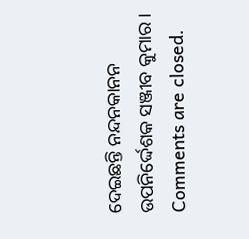ଦେଇଛନ୍ତି ନନ୍ଦନକାନନ ଉପନିର୍ଦ୍ଦେଶକ ସଞ୍ଜୀବ କୁମାର ।
Comments are closed.